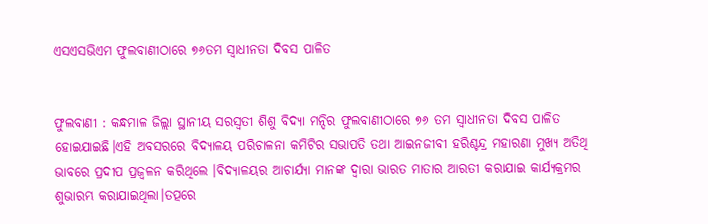ଏସଏସଭିଏମ ଫୁଲବାଣୀଠାରେ ୭୬ତମ ସ୍ୱାଧୀନତା ଦିବସ ପାଳିତ


ଫୁଲବାଣୀ : କନ୍ଧମାଳ ଜିଲ୍ଲା ସ୍ଥାନୀୟ ସରସ୍ୱତୀ ଶିଶୁ ବିଦ୍ୟା ମନ୍ଦିର ଫୁଲବାଣୀଠାରେ ୭୬ ତମ ସ୍ୱାଧୀନତା ଦିବସ ପାଳିତ ହୋଇଯାଇଛି।ଏହି ଅବସରରେ ବିଦ୍ୟାଳୟ ପରିଚାଳନା କମିଟିର ସଭାପତି ତଥା ଆଇନଜୀବୀ ହରିଶ୍ଚନ୍ଦ୍ର ମହାରଣା ମୁଖ୍ୟ ଅତିଥି ଭାବରେ ପ୍ରଦୀପ ପ୍ରଜ୍ବଳନ କରିଥିଲେ ।ବିଦ୍ୟାଳୟର ଆଚାର୍ଯ୍ୟା ମାନଙ୍କ ଦ୍ୱାରା ଭାରତ ମାତାର ଆରତୀ କରାଯାଇ କାର୍ଯ୍ୟକ୍ରମର ଶୁଭାରମ୍ଭ କରାଯାଇଥିଲା।ତତ୍ପରେ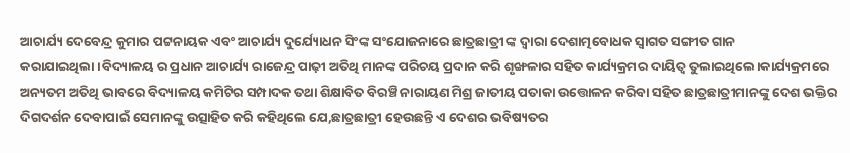ଆଚାର୍ଯ୍ୟ ଦେବେନ୍ଦ୍ର କୁମାର ପଟ୍ଟନାୟକ ଏବଂ ଆଚାର୍ଯ୍ୟ ଦୁର୍ଯ୍ୟୋଧନ ସିଂଙ୍କ ସଂଯୋଜନାରେ ଛାତ୍ରଛାତ୍ରୀ ଙ୍କ ଦ୍ଵାରା ଦେଶାତ୍ମବୋଧକ ସ୍ୱାଗତ ସଙ୍ଗୀତ ଗାନ କରାଯାଇଥିଲା।ବିଦ୍ୟାଳୟ ର ପ୍ରଧାନ ଆଚାର୍ଯ୍ୟ ରାଜେନ୍ଦ୍ର ପାଢ଼ୀ ଅତିଥି ମାନଙ୍କ ପରିଚୟ ପ୍ରଦାନ କରି ଶୃଙ୍ଖଳାର ସହିତ କାର୍ଯ୍ୟକ୍ରମର ଦାୟିତ୍ୱ ତୁଲାଇଥିଲେ।କାର୍ଯ୍ୟକ୍ରମରେ ଅନ୍ୟତମ ଅତିଥି ଭାବରେ ବିଦ୍ୟାଳୟ କମିଟିର ସମ୍ପାଦକ ତଥା ଶିକ୍ଷାବିତ ବିରଞ୍ଚି ନାରାୟଣ ମିଶ୍ର ଜାତୀୟ ପତାକା ଉତ୍ତୋଳନ କରିବା ସହିତ ଛାତ୍ରଛାତ୍ରୀମାନଙ୍କୁ ଦେଶ ଭକ୍ତିର ଦିଗଦର୍ଶନ ଦେବାପାଇଁ ସେମାନଙ୍କୁ ଉତ୍ସାହିତ କରି କହିଥିଲେ ଯେ,ଛାତ୍ରଛାତ୍ରୀ ହେଉଛନ୍ତି ଏ ଦେଶର ଭବିଷ୍ୟତର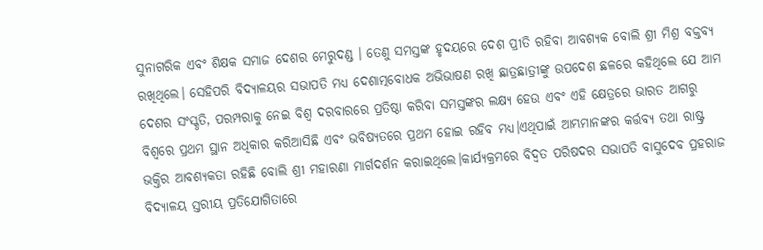ସୁନାଗରିକ ଏବଂ ଶିକ୍ଷକ ସମାଜ ଦେଶର ମେରୁଦଣ୍ଡ । ତେଣୁ ସମସ୍ତଙ୍କ ହୃଦୟରେ ଦେଶ ପ୍ରୀତି ରହିବା ଆବଶ୍ୟକ ବୋଲି ଶ୍ରୀ ମିଶ୍ର ବକ୍ତବ୍ୟ ରଖିଥିଲେ। ସେହିପରି ବିଦ୍ୟାଳୟର ସଭାପତି ମଧ୍ୟ ଦେଶାତ୍ମବୋଧକ ଅଭିଭାଷଣ ରଖି ଛାତ୍ରଛାତ୍ରୀଙ୍କୁ ଉପଦେଶ ଛଳରେ କହିଥିଲେ ଯେ ଆମ ଦେଶର ସଂସ୍କୃତି, ପରମ୍ପରାକୁ ନେଇ ବିଶ୍ଵ ଦରବାରରେ ପ୍ରତିଷ୍ଠା କରିବା ସମସ୍ତଙ୍କର ଲକ୍ଷ୍ୟ ହେଉ ଏବଂ ଏହି କ୍ଷେତ୍ରରେ ଭାରତ ଆଗରୁ ବିଶ୍ୱରେ ପ୍ରଥମ ସ୍ଥାନ ଅଧିକାର କରିଆସିଛି ଏବଂ ଭବିଷ୍ୟତରେ ପ୍ରଥମ ହୋଇ ରହିବ ମଧ୍ୟ।ଏଥିପାଇଁ ଆମ୍ଭମାନଙ୍କର କର୍ତ୍ତବ୍ୟ ତଥା ରାଷ୍ଟ୍ର ଭକ୍ତିର ଆବଶ୍ୟକତା ରହିଛି ବୋଲି ଶ୍ରୀ ମହାରଣା ମାର୍ଗଦର୍ଶନ କରାଇଥିଲେ।କାର୍ଯ୍ୟକ୍ରମରେ ବିଦ୍ୱତ ପରିଷଦର ସଭାପତି ବାସୁଦେବ ପ୍ରହରାଜ ବିଦ୍ୟାଳୟ ସ୍ତରୀୟ ପ୍ରତିଯୋଗିତାରେ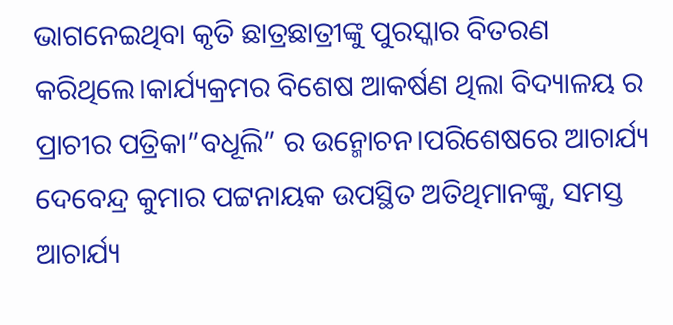ଭାଗନେଇଥିବା କୃତି ଛାତ୍ରଛାତ୍ରୀଙ୍କୁ ପୁରସ୍କାର ବିତରଣ କରିଥିଲେ।କାର୍ଯ୍ୟକ୍ରମର ବିଶେଷ ଆକର୍ଷଣ ଥିଲା ବିଦ୍ୟାଳୟ ର ପ୍ରାଚୀର ପତ୍ରିକା”ବଧୂଲି” ର ଉନ୍ମୋଚନ।ପରିଶେଷରେ ଆଚାର୍ଯ୍ୟ ଦେବେନ୍ଦ୍ର କୁମାର ପଟ୍ଟନାୟକ ଉପସ୍ଥିତ ଅତିଥିମାନଙ୍କୁ, ସମସ୍ତ ଆଚାର୍ଯ୍ୟ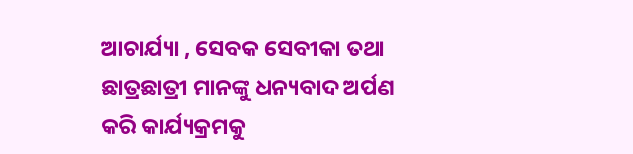ଆଚାର୍ଯ୍ୟା , ସେବକ ସେବୀକା ତଥା ଛାତ୍ରଛାତ୍ରୀ ମାନଙ୍କୁ ଧନ୍ୟବାଦ ଅର୍ପଣ କରି କାର୍ଯ୍ୟକ୍ରମକୁ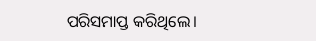ପରିସମାପ୍ତ କରିଥିଲେ।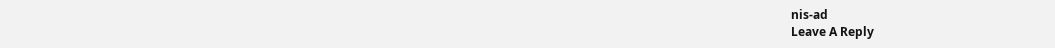nis-ad
Leave A Reply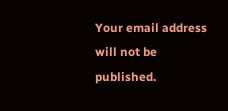Your email address will not be published.